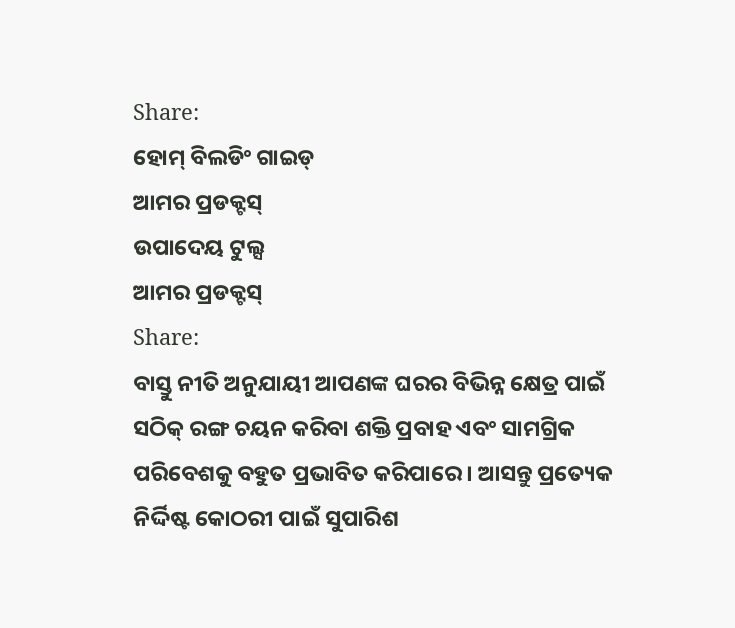Share:
ହୋମ୍ ବିଲଡିଂ ଗାଇଡ୍
ଆମର ପ୍ରଡକ୍ଟସ୍
ଉପାଦେୟ ଟୁଲ୍ସ
ଆମର ପ୍ରଡକ୍ଟସ୍
Share:
ବାସ୍ତୁ ନୀତି ଅନୁଯାୟୀ ଆପଣଙ୍କ ଘରର ବିଭିନ୍ନ କ୍ଷେତ୍ର ପାଇଁ ସଠିକ୍ ରଙ୍ଗ ଚୟନ କରିବା ଶକ୍ତି ପ୍ରବାହ ଏବଂ ସାମଗ୍ରିକ ପରିବେଶକୁ ବହୁତ ପ୍ରଭାବିତ କରିପାରେ । ଆସନ୍ତୁ ପ୍ରତ୍ୟେକ ନିର୍ଦ୍ଦିଷ୍ଟ କୋଠରୀ ପାଇଁ ସୁପାରିଶ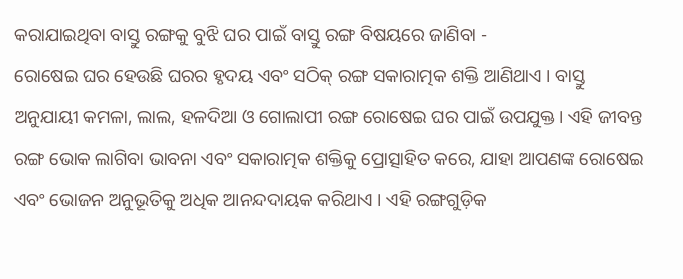କରାଯାଇଥିବା ବାସ୍ତୁ ରଙ୍ଗକୁ ବୁଝି ଘର ପାଇଁ ବାସ୍ତୁ ରଙ୍ଗ ବିଷୟରେ ଜାଣିବା -
ରୋଷେଇ ଘର ହେଉଛି ଘରର ହୃଦୟ ଏବଂ ସଠିକ୍ ରଙ୍ଗ ସକାରାତ୍ମକ ଶକ୍ତି ଆଣିଥାଏ । ବାସ୍ତୁ ଅନୁଯାୟୀ କମଳା, ଲାଲ, ହଳଦିଆ ଓ ଗୋଲାପୀ ରଙ୍ଗ ରୋଷେଇ ଘର ପାଇଁ ଉପଯୁକ୍ତ। ଏହି ଜୀବନ୍ତ ରଙ୍ଗ ଭୋକ ଲାଗିବା ଭାବନା ଏବଂ ସକାରାତ୍ମକ ଶକ୍ତିକୁ ପ୍ରୋତ୍ସାହିତ କରେ, ଯାହା ଆପଣଙ୍କ ରୋଷେଇ ଏବଂ ଭୋଜନ ଅନୁଭୂତିକୁ ଅଧିକ ଆନନ୍ଦଦାୟକ କରିଥାଏ । ଏହି ରଙ୍ଗଗୁଡ଼ିକ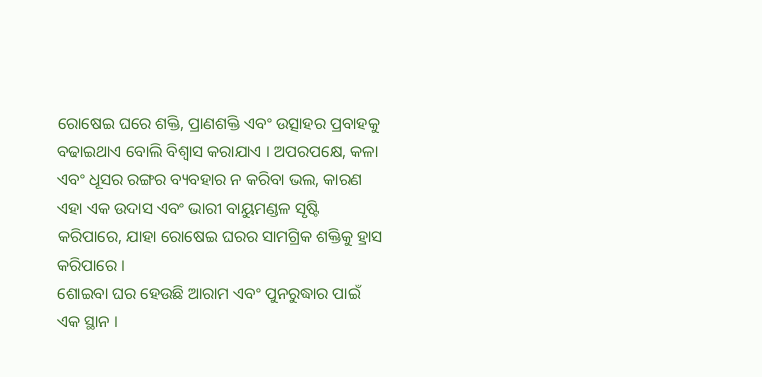ରୋଷେଇ ଘରେ ଶକ୍ତି, ପ୍ରାଣଶକ୍ତି ଏବଂ ଉତ୍ସାହର ପ୍ରବାହକୁ ବଢାଇଥାଏ ବୋଲି ବିଶ୍ୱାସ କରାଯାଏ । ଅପରପକ୍ଷେ, କଳା ଏବଂ ଧୂସର ରଙ୍ଗର ବ୍ୟବହାର ନ କରିବା ଭଲ, କାରଣ ଏହା ଏକ ଉଦାସ ଏବଂ ଭାରୀ ବାୟୁମଣ୍ଡଳ ସୃଷ୍ଟି କରିପାରେ, ଯାହା ରୋଷେଇ ଘରର ସାମଗ୍ରିକ ଶକ୍ତିକୁ ହ୍ରାସ କରିପାରେ ।
ଶୋଇବା ଘର ହେଉଛି ଆରାମ ଏବଂ ପୁନରୁଦ୍ଧାର ପାଇଁ ଏକ ସ୍ଥାନ ।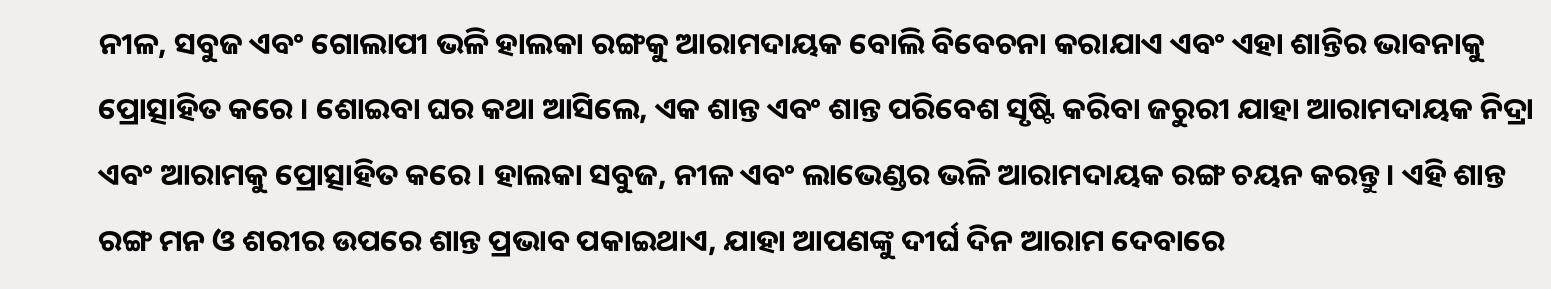ନୀଳ, ସବୁଜ ଏବଂ ଗୋଲାପୀ ଭଳି ହାଲକା ରଙ୍ଗକୁ ଆରାମଦାୟକ ବୋଲି ବିବେଚନା କରାଯାଏ ଏବଂ ଏହା ଶାନ୍ତିର ଭାବନାକୁ ପ୍ରୋତ୍ସାହିତ କରେ । ଶୋଇବା ଘର କଥା ଆସିଲେ, ଏକ ଶାନ୍ତ ଏବଂ ଶାନ୍ତ ପରିବେଶ ସୃଷ୍ଟି କରିବା ଜରୁରୀ ଯାହା ଆରାମଦାୟକ ନିଦ୍ରା ଏବଂ ଆରାମକୁ ପ୍ରୋତ୍ସାହିତ କରେ । ହାଲକା ସବୁଜ, ନୀଳ ଏବଂ ଲାଭେଣ୍ଡର ଭଳି ଆରାମଦାୟକ ରଙ୍ଗ ଚୟନ କରନ୍ତୁ। ଏହି ଶାନ୍ତ ରଙ୍ଗ ମନ ଓ ଶରୀର ଉପରେ ଶାନ୍ତ ପ୍ରଭାବ ପକାଇଥାଏ, ଯାହା ଆପଣଙ୍କୁ ଦୀର୍ଘ ଦିନ ଆରାମ ଦେବାରେ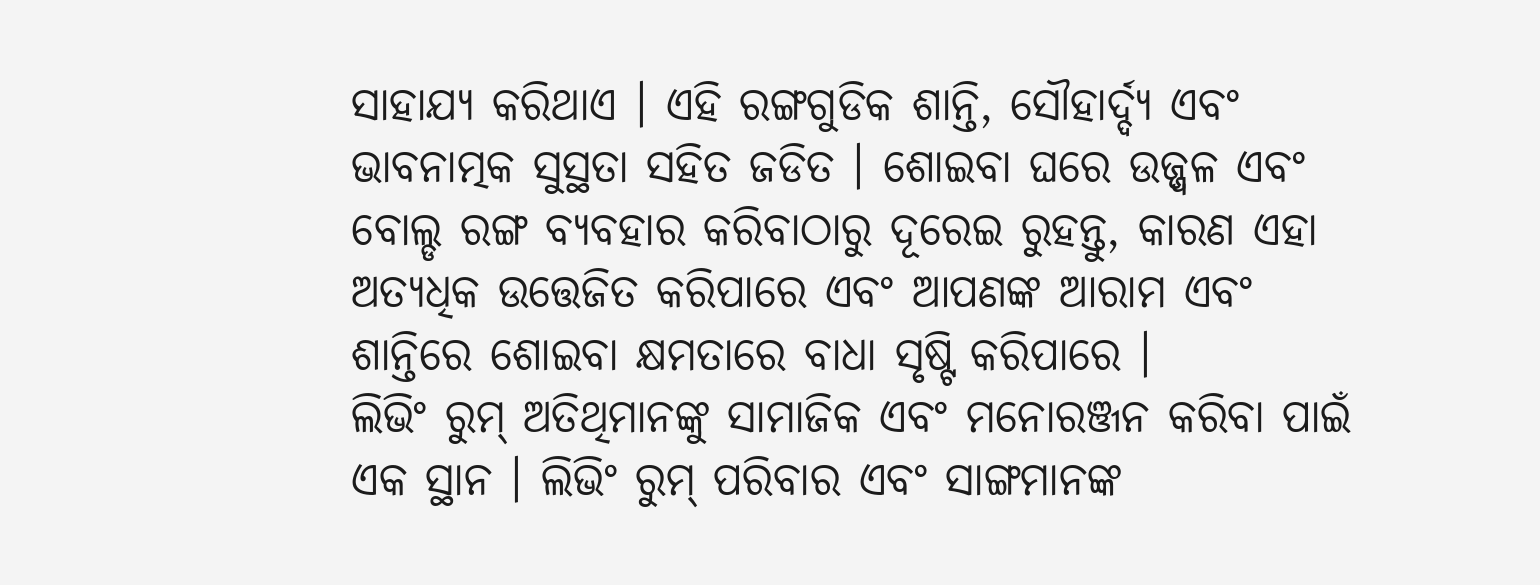ସାହାଯ୍ୟ କରିଥାଏ । ଏହି ରଙ୍ଗଗୁଡିକ ଶାନ୍ତି, ସୌହାର୍ଦ୍ଦ୍ୟ ଏବଂ ଭାବନାତ୍ମକ ସୁସ୍ଥତା ସହିତ ଜଡିତ । ଶୋଇବା ଘରେ ଉଜ୍ଜ୍ୱଳ ଏବଂ ବୋଲ୍ଡ ରଙ୍ଗ ବ୍ୟବହାର କରିବାଠାରୁ ଦୂରେଇ ରୁହନ୍ତୁ, କାରଣ ଏହା ଅତ୍ୟଧିକ ଉତ୍ତେଜିତ କରିପାରେ ଏବଂ ଆପଣଙ୍କ ଆରାମ ଏବଂ ଶାନ୍ତିରେ ଶୋଇବା କ୍ଷମତାରେ ବାଧା ସୃଷ୍ଟି କରିପାରେ ।
ଲିଭିଂ ରୁମ୍ ଅତିଥିମାନଙ୍କୁ ସାମାଜିକ ଏବଂ ମନୋରଞ୍ଜନ କରିବା ପାଇଁ ଏକ ସ୍ଥାନ । ଲିଭିଂ ରୁମ୍ ପରିବାର ଏବଂ ସାଙ୍ଗମାନଙ୍କ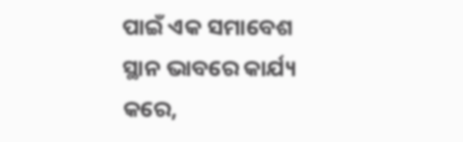ପାଇଁ ଏକ ସମାବେଶ ସ୍ଥାନ ଭାବରେ କାର୍ଯ୍ୟ କରେ,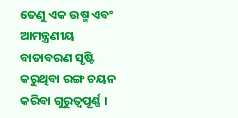ତେଣୁ ଏକ ଉଷ୍ମ ଏବଂ ଆମନ୍ତ୍ରଣୀୟ ବାତାବରଣ ସୃଷ୍ଟି କରୁଥିବା ରଙ୍ଗ ଚୟନ କରିବା ଗୁରୁତ୍ୱପୂର୍ଣ୍ଣ ।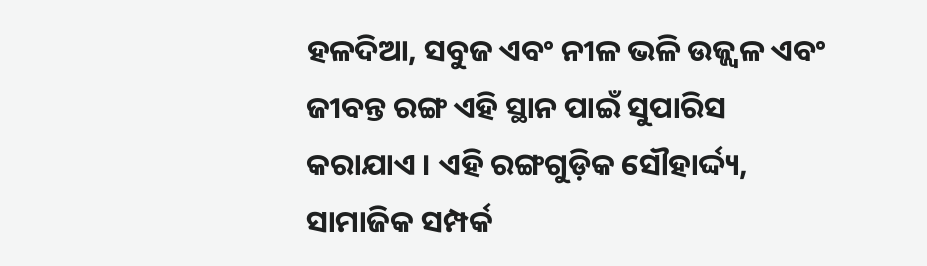ହଳଦିଆ, ସବୁଜ ଏବଂ ନୀଳ ଭଳି ଉଜ୍ଜ୍ୱଳ ଏବଂ ଜୀବନ୍ତ ରଙ୍ଗ ଏହି ସ୍ଥାନ ପାଇଁ ସୁପାରିସ କରାଯାଏ । ଏହି ରଙ୍ଗଗୁଡ଼ିକ ସୌହାର୍ଦ୍ଦ୍ୟ, ସାମାଜିକ ସମ୍ପର୍କ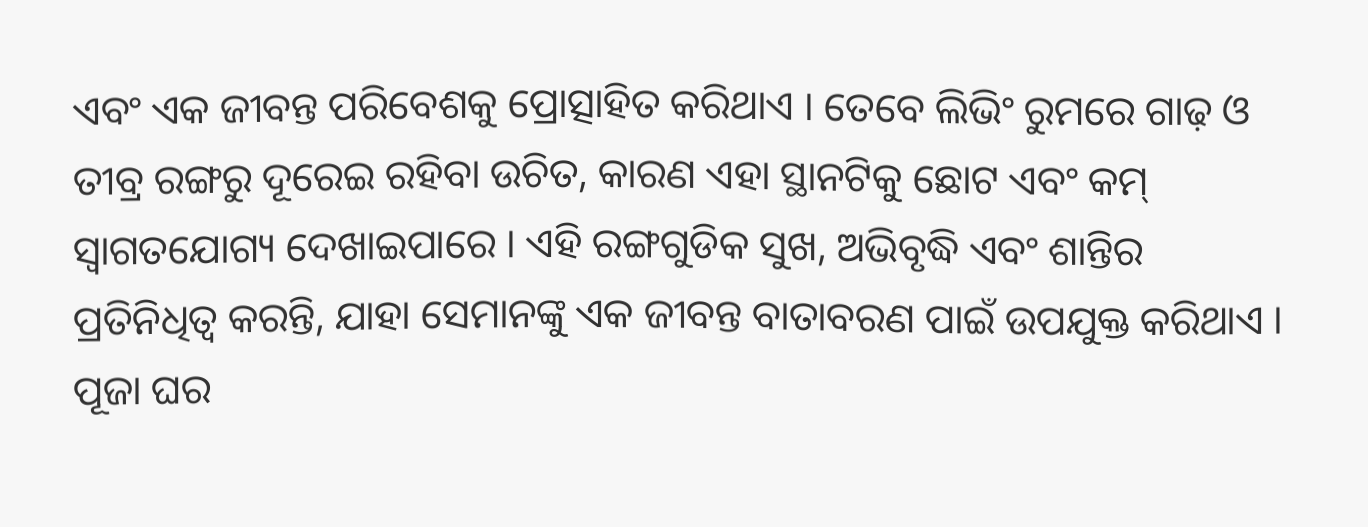ଏବଂ ଏକ ଜୀବନ୍ତ ପରିବେଶକୁ ପ୍ରୋତ୍ସାହିତ କରିଥାଏ । ତେବେ ଲିଭିଂ ରୁମରେ ଗାଢ଼ ଓ ତୀବ୍ର ରଙ୍ଗରୁ ଦୂରେଇ ରହିବା ଉଚିତ, କାରଣ ଏହା ସ୍ଥାନଟିକୁ ଛୋଟ ଏବଂ କମ୍ ସ୍ୱାଗତଯୋଗ୍ୟ ଦେଖାଇପାରେ । ଏହି ରଙ୍ଗଗୁଡିକ ସୁଖ, ଅଭିବୃଦ୍ଧି ଏବଂ ଶାନ୍ତିର ପ୍ରତିନିଧିତ୍ୱ କରନ୍ତି, ଯାହା ସେମାନଙ୍କୁ ଏକ ଜୀବନ୍ତ ବାତାବରଣ ପାଇଁ ଉପଯୁକ୍ତ କରିଥାଏ ।
ପୂଜା ଘର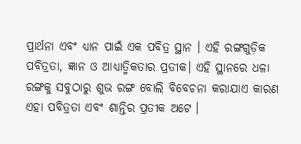ପ୍ରାର୍ଥନା ଏବଂ ଧ୍ୟାନ ପାଇଁ ଏକ ପବିତ୍ର ସ୍ଥାନ । ଏହି ରଙ୍ଗଗୁଡ଼ିକ ପବିତ୍ରତା, ଜ୍ଞାନ ଓ ଆଧ୍ୟାତ୍ମିକତାର ପ୍ରତୀକ। ଏହି ସ୍ଥାନରେ ଧଳା ରଙ୍ଗକୁ ସବୁଠାରୁ ଶୁଭ ରଙ୍ଗ ବୋଲି ବିବେଚନା କରାଯାଏ କାରଣ ଏହା ପବିତ୍ରତା ଏବଂ ଶାନ୍ତିର ପ୍ରତୀକ ଅଟେ ।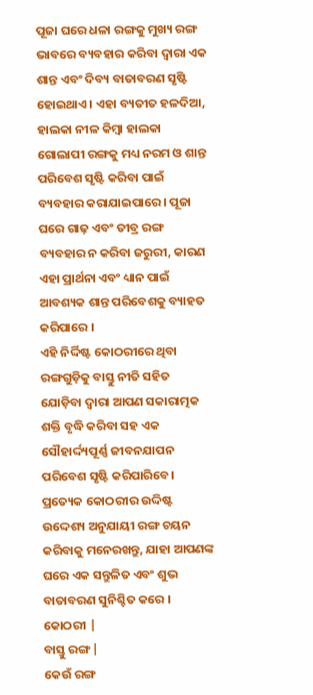ପୂଜା ଘରେ ଧଳା ରଙ୍ଗକୁ ମୁଖ୍ୟ ରଙ୍ଗ ଭାବରେ ବ୍ୟବହାର କରିବା ଦ୍ୱାରା ଏକ ଶାନ୍ତ ଏବଂ ଦିବ୍ୟ ବାତାବରଣ ସୃଷ୍ଟି ହୋଇଥାଏ । ଏହା ବ୍ୟତୀତ ହଳଦିଆ, ହାଲକା ନୀଳ କିମ୍ବା ହାଲକା ଗୋଲାପୀ ରଙ୍ଗକୁ ମଧ୍ୟ ନରମ ଓ ଶାନ୍ତ ପରିବେଶ ସୃଷ୍ଟି କରିବା ପାଇଁ ବ୍ୟବହାର କରାଯାଇପାରେ । ପୂଜା ଘରେ ଗାଢ଼ ଏବଂ ତୀବ୍ର ରଙ୍ଗ ବ୍ୟବହାର ନ କରିବା ଜରୁରୀ, କାରଣ ଏହା ପ୍ରାର୍ଥନା ଏବଂ ଧ୍ୟାନ ପାଇଁ ଆବଶ୍ୟକ ଶାନ୍ତ ପରିବେଶକୁ ବ୍ୟାହତ କରିପାରେ ।
ଏହି ନିର୍ଦ୍ଦିଷ୍ଟ କୋଠରୀରେ ଥିବା ରଙ୍ଗଗୁଡ଼ିକୁ ବାସ୍ତୁ ନୀତି ସହିତ ଯୋଡ଼ିବା ଦ୍ୱାରା ଆପଣ ସକାରାତ୍ମକ ଶକ୍ତି ବୃଦ୍ଧି କରିବା ସହ ଏକ ସୌହାର୍ଦ୍ଦ୍ୟପୂର୍ଣ୍ଣ ଜୀବନଯାପନ ପରିବେଶ ସୃଷ୍ଟି କରିପାରିବେ। ପ୍ରତ୍ୟେକ କୋଠରୀର ଉଦ୍ଦିଷ୍ଟ ଉଦ୍ଦେଶ୍ୟ ଅନୁଯାୟୀ ରଙ୍ଗ ଚୟନ କରିବାକୁ ମନେରଖନ୍ତୁ, ଯାହା ଆପଣଙ୍କ ଘରେ ଏକ ସନ୍ତୁଳିତ ଏବଂ ଶୁଭ ବାତାବରଣ ସୁନିଶ୍ଚିତ କରେ ।
କୋଠରୀ |
ବାସ୍ତୁ ରଙ୍ଗ |
କେଉଁ ରଙ୍ଗ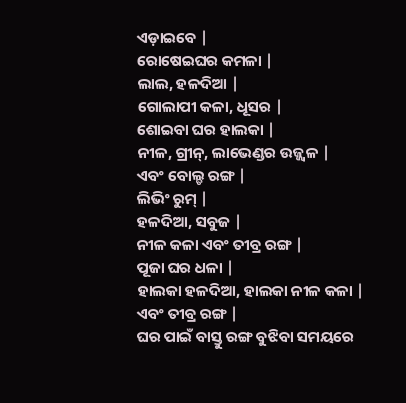ଏଡ଼ାଇବେ |
ରୋଷେଇଘର କମଳା |
ଲାଲ, ହଳଦିଆ |
ଗୋଲାପୀ କଳା, ଧୂସର |
ଶୋଇବା ଘର ହାଲକା |
ନୀଳ, ଗ୍ରୀନ୍, ଲାଭେଣ୍ଡର ଉଜ୍ଜ୍ୱଳ |
ଏବଂ ବୋଲ୍ଡ ରଙ୍ଗ |
ଲିଭିଂ ରୁମ୍ |
ହଳଦିଆ, ସବୁଜ |
ନୀଳ କଳା ଏବଂ ତୀବ୍ର ରଙ୍ଗ |
ପୂଜା ଘର ଧଳା |
ହାଲକା ହଳଦିଆ, ହାଲକା ନୀଳ କଳା |
ଏବଂ ତୀବ୍ର ରଙ୍ଗ |
ଘର ପାଇଁ ବାସ୍ତୁ ରଙ୍ଗ ବୁଝିବା ସମୟରେ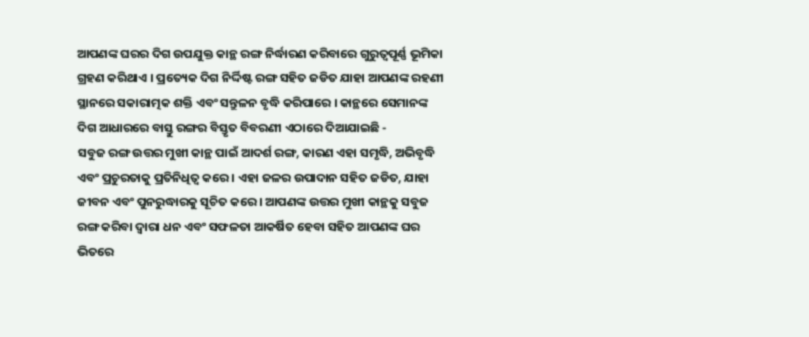ଆପଣଙ୍କ ଘରର ଦିଗ ଉପଯୁକ୍ତ କାନ୍ଥ ରଙ୍ଗ ନିର୍ଦ୍ଧାରଣ କରିବାରେ ଗୁରୁତ୍ୱପୂର୍ଣ୍ଣ ଭୂମିକା ଗ୍ରହଣ କରିଥାଏ । ପ୍ରତ୍ୟେକ ଦିଗ ନିର୍ଦ୍ଦିଷ୍ଟ ରଙ୍ଗ ସହିତ ଜଡିତ ଯାହା ଆପଣଙ୍କ ରହଣୀ ସ୍ଥାନରେ ସକାରାତ୍ମକ ଶକ୍ତି ଏବଂ ସନ୍ତୁଳନ ବୃଦ୍ଧି କରିପାରେ । କାନ୍ଥରେ ସେମାନଙ୍କ ଦିଗ ଆଧାରରେ ବାସ୍ତୁ ରଙ୍ଗର ବିସ୍ତୃତ ବିବରଣୀ ଏଠାରେ ଦିଆଯାଇଛି -
ସବୁଜ ରଙ୍ଗ ଉତ୍ତର ମୁଖୀ କାନ୍ଥ ପାଇଁ ଆଦର୍ଶ ରଙ୍ଗ, କାରଣ ଏହା ସମୃଦ୍ଧି, ଅଭିବୃଦ୍ଧି ଏବଂ ପ୍ରଚୁରତାକୁ ପ୍ରତିନିଧିତ୍ୱ କରେ । ଏହା ଜଳର ଉପାଦାନ ସହିତ ଜଡିତ, ଯାହା ଜୀବନ ଏବଂ ପୁନରୁଦ୍ଧାରକୁ ସୂଚିତ କରେ । ଆପଣଙ୍କ ଉତ୍ତର ମୁଖୀ କାନ୍ଥକୁ ସବୁଜ ରଙ୍ଗ କରିବା ଦ୍ୱାରା ଧନ ଏବଂ ସଫଳତା ଆକର୍ଷିତ ହେବା ସହିତ ଆପଣଙ୍କ ଘର ଭିତରେ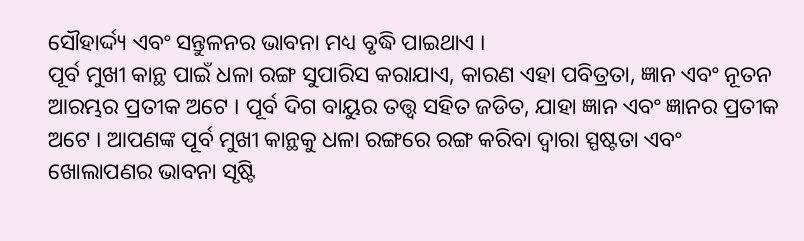ସୌହାର୍ଦ୍ଦ୍ୟ ଏବଂ ସନ୍ତୁଳନର ଭାବନା ମଧ୍ୟ ବୃଦ୍ଧି ପାଇଥାଏ ।
ପୂର୍ବ ମୁଖୀ କାନ୍ଥ ପାଇଁ ଧଳା ରଙ୍ଗ ସୁପାରିସ କରାଯାଏ, କାରଣ ଏହା ପବିତ୍ରତା, ଜ୍ଞାନ ଏବଂ ନୂତନ ଆରମ୍ଭର ପ୍ରତୀକ ଅଟେ । ପୂର୍ବ ଦିଗ ବାୟୁର ତତ୍ତ୍ୱ ସହିତ ଜଡିତ, ଯାହା ଜ୍ଞାନ ଏବଂ ଜ୍ଞାନର ପ୍ରତୀକ ଅଟେ । ଆପଣଙ୍କ ପୂର୍ବ ମୁଖୀ କାନ୍ଥକୁ ଧଳା ରଙ୍ଗରେ ରଙ୍ଗ କରିବା ଦ୍ୱାରା ସ୍ପଷ୍ଟତା ଏବଂ ଖୋଲାପଣର ଭାବନା ସୃଷ୍ଟି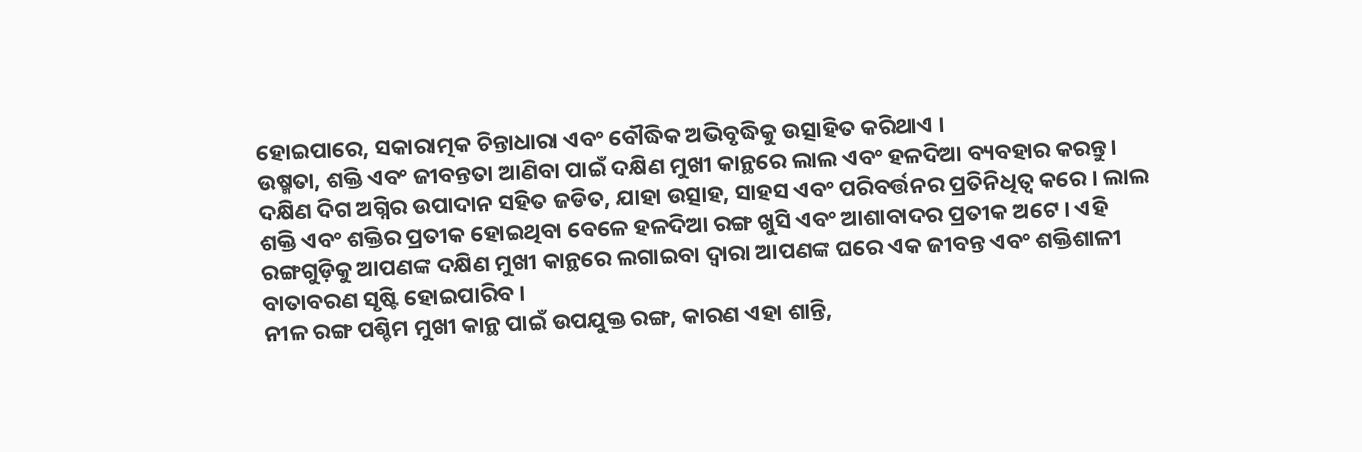ହୋଇପାରେ, ସକାରାତ୍ମକ ଚିନ୍ତାଧାରା ଏବଂ ବୌଦ୍ଧିକ ଅଭିବୃଦ୍ଧିକୁ ଉତ୍ସାହିତ କରିଥାଏ ।
ଉଷ୍ମତା, ଶକ୍ତି ଏବଂ ଜୀବନ୍ତତା ଆଣିବା ପାଇଁ ଦକ୍ଷିଣ ମୁଖୀ କାନ୍ଥରେ ଲାଲ ଏବଂ ହଳଦିଆ ବ୍ୟବହାର କରନ୍ତୁ। ଦକ୍ଷିଣ ଦିଗ ଅଗ୍ନିର ଉପାଦାନ ସହିତ ଜଡିତ, ଯାହା ଉତ୍ସାହ, ସାହସ ଏବଂ ପରିବର୍ତ୍ତନର ପ୍ରତିନିଧିତ୍ୱ କରେ । ଲାଲ ଶକ୍ତି ଏବଂ ଶକ୍ତିର ପ୍ରତୀକ ହୋଇଥିବା ବେଳେ ହଳଦିଆ ରଙ୍ଗ ଖୁସି ଏବଂ ଆଶାବାଦର ପ୍ରତୀକ ଅଟେ । ଏହି ରଙ୍ଗଗୁଡ଼ିକୁ ଆପଣଙ୍କ ଦକ୍ଷିଣ ମୁଖୀ କାନ୍ଥରେ ଲଗାଇବା ଦ୍ୱାରା ଆପଣଙ୍କ ଘରେ ଏକ ଜୀବନ୍ତ ଏବଂ ଶକ୍ତିଶାଳୀ ବାତାବରଣ ସୃଷ୍ଟି ହୋଇପାରିବ ।
ନୀଳ ରଙ୍ଗ ପଶ୍ଚିମ ମୁଖୀ କାନ୍ଥ ପାଇଁ ଉପଯୁକ୍ତ ରଙ୍ଗ, କାରଣ ଏହା ଶାନ୍ତି,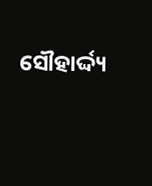ସୌହାର୍ଦ୍ଦ୍ୟ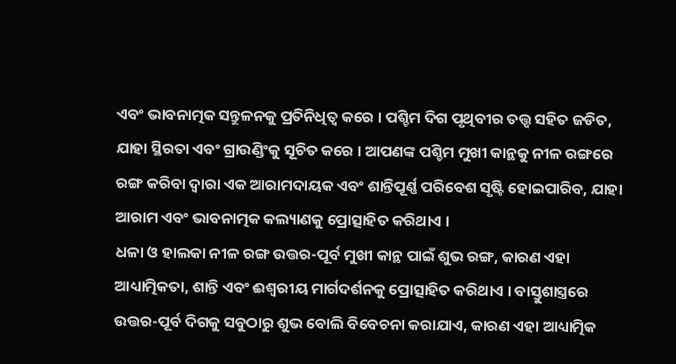ଏବଂ ଭାବନାତ୍ମକ ସନ୍ତୁଳନକୁ ପ୍ରତିନିଧିତ୍ୱ କରେ । ପଶ୍ଚିମ ଦିଗ ପୃଥିବୀର ତତ୍ତ୍ୱ ସହିତ ଜଡିତ, ଯାହା ସ୍ଥିରତା ଏବଂ ଗ୍ରାଉଣ୍ଡିଂକୁ ସୂଚିତ କରେ । ଆପଣଙ୍କ ପଶ୍ଚିମ ମୁଖୀ କାନ୍ଥକୁ ନୀଳ ରଙ୍ଗରେ ରଙ୍ଗ କରିବା ଦ୍ୱାରା ଏକ ଆରାମଦାୟକ ଏବଂ ଶାନ୍ତିପୂର୍ଣ୍ଣ ପରିବେଶ ସୃଷ୍ଟି ହୋଇପାରିବ, ଯାହା ଆରାମ ଏବଂ ଭାବନାତ୍ମକ କଲ୍ୟାଣକୁ ପ୍ରୋତ୍ସାହିତ କରିଥାଏ ।
ଧଳା ଓ ହାଲକା ନୀଳ ରଙ୍ଗ ଉତ୍ତର-ପୂର୍ବ ମୁଖୀ କାନ୍ଥ ପାଇଁ ଶୁଭ ରଙ୍ଗ, କାରଣ ଏହା ଆଧ୍ୟାତ୍ମିକତା, ଶାନ୍ତି ଏବଂ ଈଶ୍ୱରୀୟ ମାର୍ଗଦର୍ଶନକୁ ପ୍ରୋତ୍ସାହିତ କରିଥାଏ । ବାସ୍ତୁଶାସ୍ତ୍ରରେ ଉତ୍ତର-ପୂର୍ବ ଦିଗକୁ ସବୁଠାରୁ ଶୁଭ ବୋଲି ବିବେଚନା କରାଯାଏ, କାରଣ ଏହା ଆଧ୍ୟାତ୍ମିକ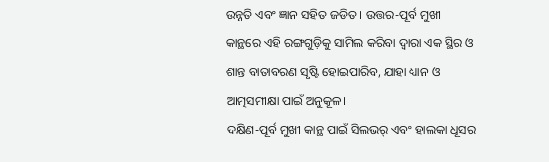ଉନ୍ନତି ଏବଂ ଜ୍ଞାନ ସହିତ ଜଡିତ । ଉତ୍ତର-ପୂର୍ବ ମୁଖୀ କାନ୍ଥରେ ଏହି ରଙ୍ଗଗୁଡ଼ିକୁ ସାମିଲ କରିବା ଦ୍ୱାରା ଏକ ସ୍ଥିର ଓ ଶାନ୍ତ ବାତାବରଣ ସୃଷ୍ଟି ହୋଇପାରିବ, ଯାହା ଧ୍ୟାନ ଓ ଆତ୍ମସମୀକ୍ଷା ପାଇଁ ଅନୁକୂଳ।
ଦକ୍ଷିଣ-ପୂର୍ବ ମୁଖୀ କାନ୍ଥ ପାଇଁ ସିଲଭର୍ ଏବଂ ହାଲକା ଧୂସର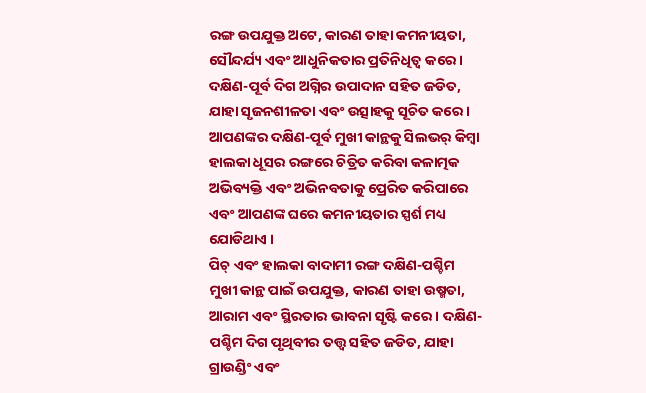ରଙ୍ଗ ଉପଯୁକ୍ତ ଅଟେ, କାରଣ ତାହା କମନୀୟତା, ସୌନ୍ଦର୍ଯ୍ୟ ଏବଂ ଆଧୁନିକତାର ପ୍ରତିନିଧିତ୍ୱ କରେ । ଦକ୍ଷିଣ-ପୂର୍ବ ଦିଗ ଅଗ୍ନିର ଉପାଦାନ ସହିତ ଜଡିତ, ଯାହା ସୃଜନଶୀଳତା ଏବଂ ଉତ୍ସାହକୁ ସୂଚିତ କରେ । ଆପଣଙ୍କର ଦକ୍ଷିଣ-ପୂର୍ବ ମୁଖୀ କାନ୍ଥକୁ ସିଲଭର୍ କିମ୍ବା ହାଲକା ଧୂସର ରଙ୍ଗରେ ଚିତ୍ରିତ କରିବା କଳାତ୍ମକ ଅଭିବ୍ୟକ୍ତି ଏବଂ ଅଭିନବତାକୁ ପ୍ରେରିତ କରିପାରେ ଏବଂ ଆପଣଙ୍କ ଘରେ କମନୀୟତାର ସ୍ପର୍ଶ ମଧ୍ୟ ଯୋଡିଥାଏ ।
ପିଚ୍ ଏବଂ ହାଲକା ବାଦାମୀ ରଙ୍ଗ ଦକ୍ଷିଣ-ପଶ୍ଚିମ ମୁଖୀ କାନ୍ଥ ପାଇଁ ଉପଯୁକ୍ତ, କାରଣ ତାହା ଉଷ୍ମତା, ଆରାମ ଏବଂ ସ୍ଥିରତାର ଭାବନା ସୃଷ୍ଟି କରେ । ଦକ୍ଷିଣ-ପଶ୍ଚିମ ଦିଗ ପୃଥିବୀର ତତ୍ତ୍ୱ ସହିତ ଜଡିତ, ଯାହା ଗ୍ରାଉଣ୍ଡିଂ ଏବଂ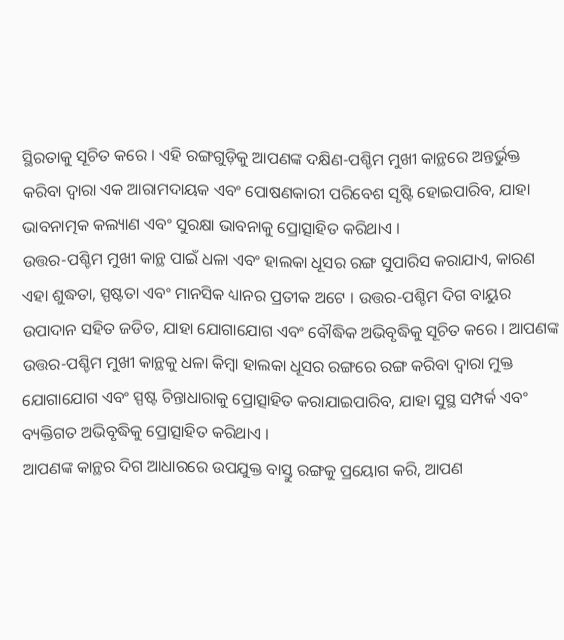ସ୍ଥିରତାକୁ ସୂଚିତ କରେ । ଏହି ରଙ୍ଗଗୁଡ଼ିକୁ ଆପଣଙ୍କ ଦକ୍ଷିଣ-ପଶ୍ଚିମ ମୁଖୀ କାନ୍ଥରେ ଅନ୍ତର୍ଭୁକ୍ତ କରିବା ଦ୍ୱାରା ଏକ ଆରାମଦାୟକ ଏବଂ ପୋଷଣକାରୀ ପରିବେଶ ସୃଷ୍ଟି ହୋଇପାରିବ, ଯାହା ଭାବନାତ୍ମକ କଲ୍ୟାଣ ଏବଂ ସୁରକ୍ଷା ଭାବନାକୁ ପ୍ରୋତ୍ସାହିତ କରିଥାଏ ।
ଉତ୍ତର-ପଶ୍ଚିମ ମୁଖୀ କାନ୍ଥ ପାଇଁ ଧଳା ଏବଂ ହାଲକା ଧୂସର ରଙ୍ଗ ସୁପାରିସ କରାଯାଏ, କାରଣ ଏହା ଶୁଦ୍ଧତା, ସ୍ପଷ୍ଟତା ଏବଂ ମାନସିକ ଧ୍ୟାନର ପ୍ରତୀକ ଅଟେ । ଉତ୍ତର-ପଶ୍ଚିମ ଦିଗ ବାୟୁର ଉପାଦାନ ସହିତ ଜଡିତ, ଯାହା ଯୋଗାଯୋଗ ଏବଂ ବୌଦ୍ଧିକ ଅଭିବୃଦ୍ଧିକୁ ସୂଚିତ କରେ । ଆପଣଙ୍କ ଉତ୍ତର-ପଶ୍ଚିମ ମୁଖୀ କାନ୍ଥକୁ ଧଳା କିମ୍ବା ହାଲକା ଧୂସର ରଙ୍ଗରେ ରଙ୍ଗ କରିବା ଦ୍ୱାରା ମୁକ୍ତ ଯୋଗାଯୋଗ ଏବଂ ସ୍ପଷ୍ଟ ଚିନ୍ତାଧାରାକୁ ପ୍ରୋତ୍ସାହିତ କରାଯାଇପାରିବ, ଯାହା ସୁସ୍ଥ ସମ୍ପର୍କ ଏବଂ ବ୍ୟକ୍ତିଗତ ଅଭିବୃଦ୍ଧିକୁ ପ୍ରୋତ୍ସାହିତ କରିଥାଏ ।
ଆପଣଙ୍କ କାନ୍ଥର ଦିଗ ଆଧାରରେ ଉପଯୁକ୍ତ ବାସ୍ତୁ ରଙ୍ଗକୁ ପ୍ରୟୋଗ କରି, ଆପଣ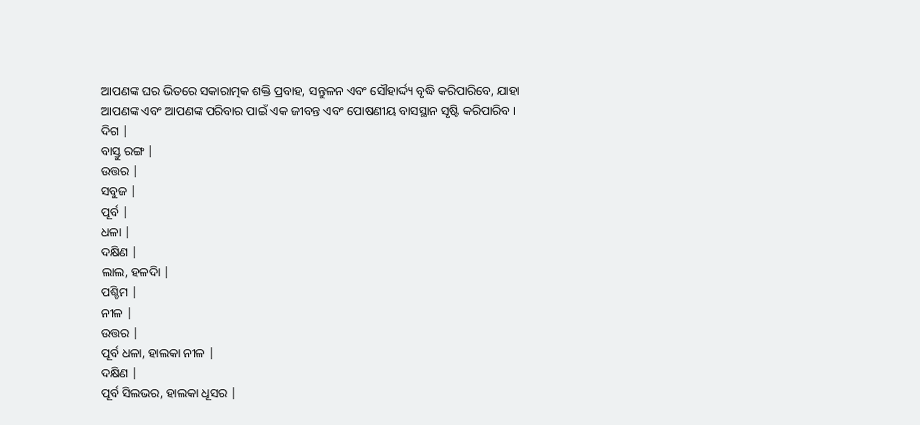ଆପଣଙ୍କ ଘର ଭିତରେ ସକାରାତ୍ମକ ଶକ୍ତି ପ୍ରବାହ, ସନ୍ତୁଳନ ଏବଂ ସୌହାର୍ଦ୍ଦ୍ୟ ବୃଦ୍ଧି କରିପାରିବେ, ଯାହା ଆପଣଙ୍କ ଏବଂ ଆପଣଙ୍କ ପରିବାର ପାଇଁ ଏକ ଜୀବନ୍ତ ଏବଂ ପୋଷଣୀୟ ବାସସ୍ଥାନ ସୃଷ୍ଟି କରିପାରିବ ।
ଦିଗ |
ବାସ୍ତୁ ରଙ୍ଗ |
ଉତ୍ତର |
ସବୁଜ |
ପୂର୍ବ |
ଧଳା |
ଦକ୍ଷିଣ |
ଲାଲ, ହଳଦିା |
ପଶ୍ଚିମ |
ନୀଳ |
ଉତ୍ତର |
ପୂର୍ବ ଧଳା, ହାଲକା ନୀଳ |
ଦକ୍ଷିଣ |
ପୂର୍ବ ସିଲଭର, ହାଲକା ଧୂସର |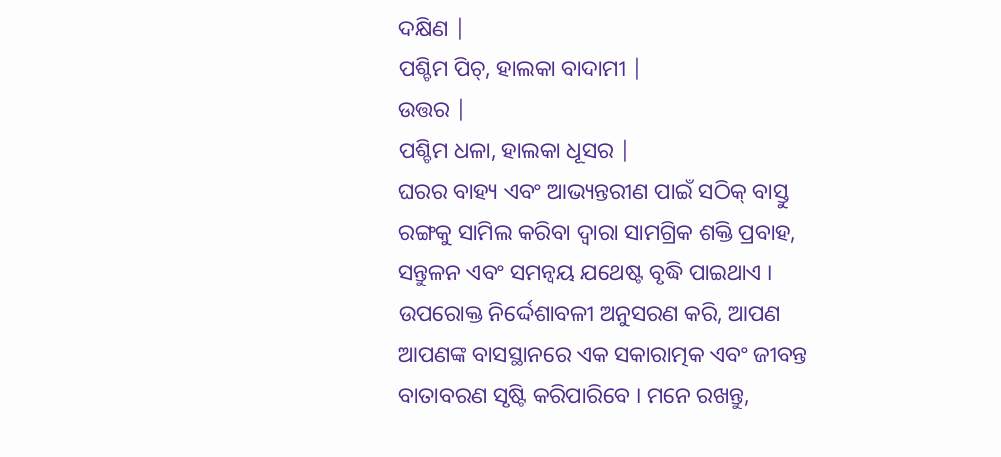ଦକ୍ଷିଣ |
ପଶ୍ଚିମ ପିଚ୍, ହାଲକା ବାଦାମୀ |
ଉତ୍ତର |
ପଶ୍ଚିମ ଧଳା, ହାଲକା ଧୂସର |
ଘରର ବାହ୍ୟ ଏବଂ ଆଭ୍ୟନ୍ତରୀଣ ପାଇଁ ସଠିକ୍ ବାସ୍ତୁ ରଙ୍ଗକୁ ସାମିଲ କରିବା ଦ୍ୱାରା ସାମଗ୍ରିକ ଶକ୍ତି ପ୍ରବାହ, ସନ୍ତୁଳନ ଏବଂ ସମନ୍ୱୟ ଯଥେଷ୍ଟ ବୃଦ୍ଧି ପାଇଥାଏ । ଉପରୋକ୍ତ ନିର୍ଦ୍ଦେଶାବଳୀ ଅନୁସରଣ କରି, ଆପଣ ଆପଣଙ୍କ ବାସସ୍ଥାନରେ ଏକ ସକାରାତ୍ମକ ଏବଂ ଜୀବନ୍ତ ବାତାବରଣ ସୃଷ୍ଟି କରିପାରିବେ । ମନେ ରଖନ୍ତୁ,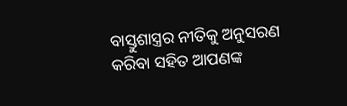ବାସ୍ତୁଶାସ୍ତ୍ରର ନୀତିକୁ ଅନୁସରଣ କରିବା ସହିତ ଆପଣଙ୍କ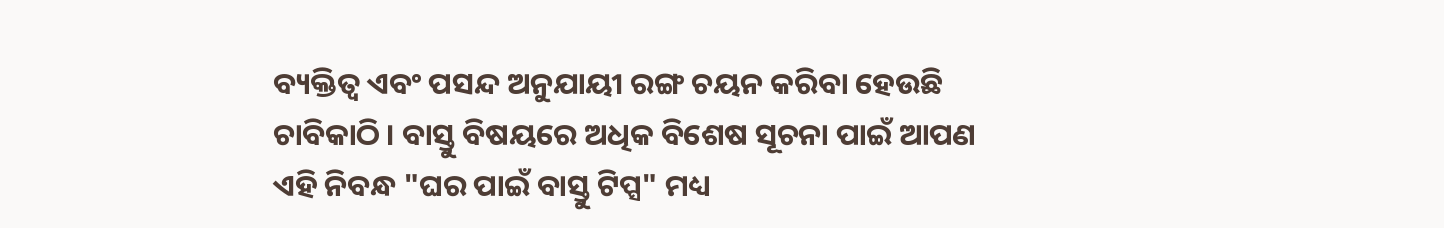ବ୍ୟକ୍ତିତ୍ୱ ଏବଂ ପସନ୍ଦ ଅନୁଯାୟୀ ରଙ୍ଗ ଚୟନ କରିବା ହେଉଛି ଚାବିକାଠି । ବାସ୍ତୁ ବିଷୟରେ ଅଧିକ ବିଶେଷ ସୂଚନା ପାଇଁ ଆପଣ ଏହି ନିବନ୍ଧ "ଘର ପାଇଁ ବାସ୍ତୁ ଟିପ୍ସ" ମଧ୍ୟ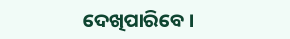ଦେଖିପାରିବେ ।